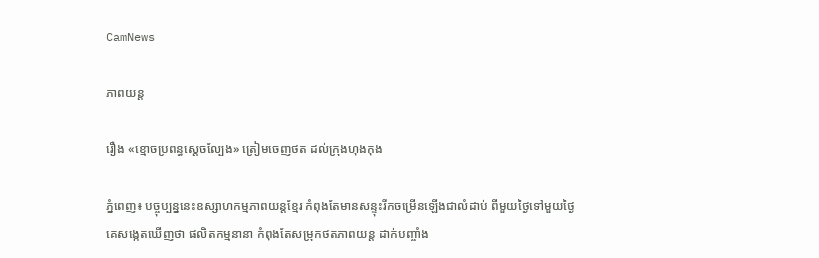CamNews

ភាពយន្ត

រឿង «ខ្មោចប្រពន្ធស្ដេចល្បែង» ត្រៀមចេញថត ដល់ក្រុងហុងកុង

ភ្នំពេញ៖ បច្ចុប្បន្ននេះឧស្សាហកម្មភាពយន្តខ្មែរ កំពុងតែមានសន្ទុះរីកចម្រើនឡើងជាលំដាប់ ពីមួយថ្ងៃទៅមួយថ្ងៃ គេសង្កេតឃើញថា ផលិតកម្មនានា កំពុងតែសម្រុកថតភាពយន្ត ដាក់បញ្ចាំង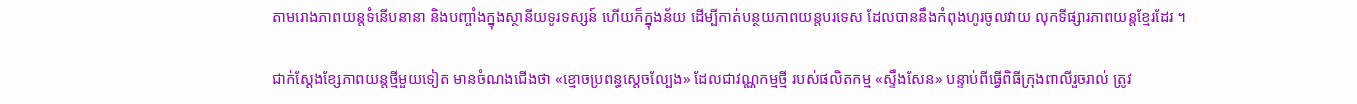តាមរោងភាពយន្តទំនើបនានា និងបញ្ចាំងក្នុងស្ថានីយទូរទស្សន៍ ហើយក៏ក្នុងន័យ ដើម្បីកាត់បន្ថយភាពយន្តបរទេស ដែលបាននឹងកំពុងហូរចូលវាយ លុកទីផ្សារភាពយន្តខ្មែរដែរ ។

ជាក់ស្ដែងខ្សែភាពយន្តថ្មីមួយទៀត មានចំណងជើងថា «ខ្មោចប្រពន្ធស្ដេចល្បែង» ដែលជាវណ្ណកម្មថ្មី របស់ផលិតកម្ម «ស្ទឹងសែន» បន្ទាប់ពីធ្វើពិធីក្រុងពាលីរួចរាល់ ត្រូវ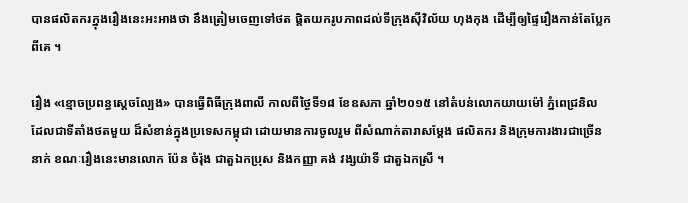បានផលិតករក្នុងរឿងនេះអះអាងថា នឹងត្រៀមចេញទៅថត ផ្ដិតយករូបភាពដល់ទីក្រុងស៊ីវិល័យ ហុងកុង ដើម្បីឲ្យផ្ទៃរឿងកាន់តែប្លែកពីគេ ។

រឿង «ខ្មោចប្រពន្ធស្ដេចល្បែង» បានធ្វើពិធីក្រុងពាលី កាលពីថ្ងៃទី១៨ ខែឧសភា ឆ្នាំ២០១៥ នៅតំបន់លោកយាយម៉ៅ ភ្នំពេជ្រនិល ដែលជាទីតាំងថតមួយ ដ៏សំខាន់ក្នុងប្រទេសកម្ពុជា ដោយមានការចូលរួម ពីសំណាក់តារាសម្ដែង ផលិតករ និងក្រុមការងារជាច្រើន នាក់ ខណៈរឿងនេះមានលោក ប៉ែន ចំរ៉ុង ជាតួឯកប្រុស និងកញ្ញា គង់ វង្សយ៉ាទី ជាតួឯកស្រី ។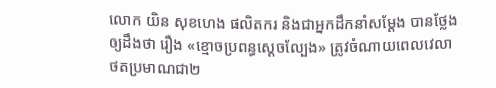លោក យិន សុខហេង ផលិតករ និងជាអ្នកដឹកនាំសម្ដែង បានថ្លែងឲ្យដឹងថា រឿង «ខ្មោចប្រពន្ធស្ដេចល្បែង» ត្រូវចំណាយពេលវេលា ថតប្រមាណជា២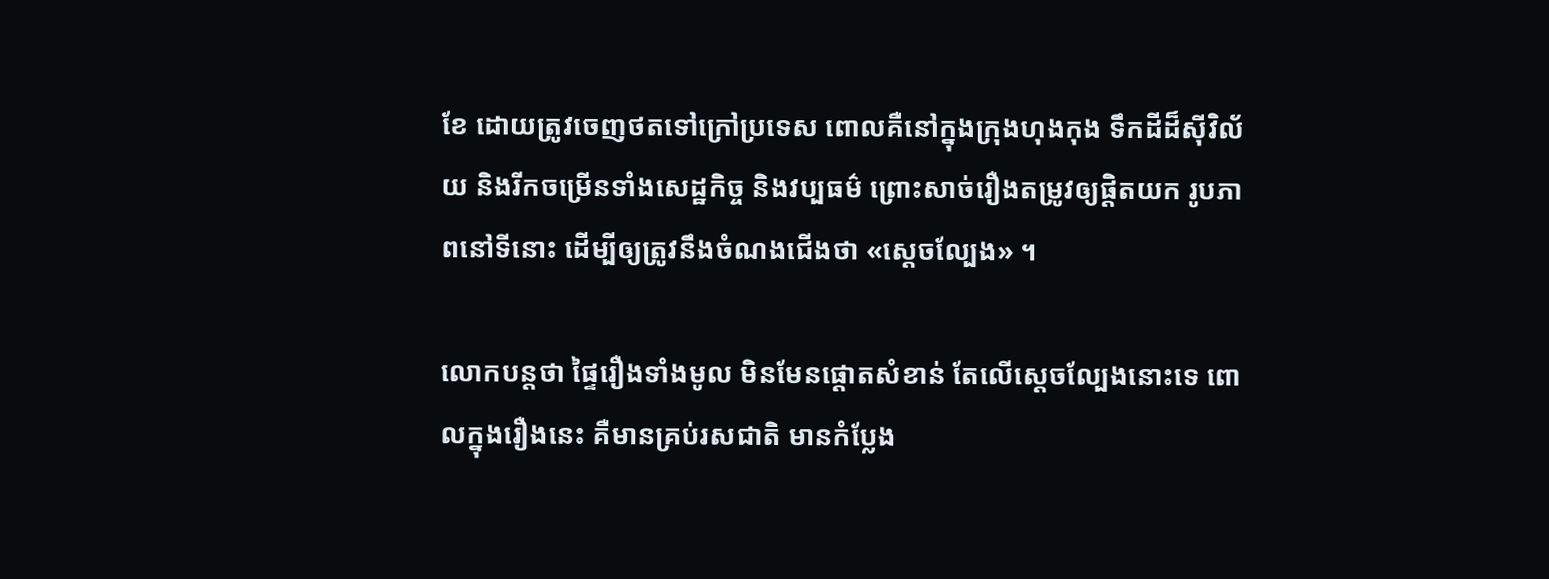ខែ ដោយត្រូវចេញថតទៅក្រៅប្រទេស ពោលគឺនៅក្នុងក្រុងហុងកុង ទឹកដីដ៏ស៊ីវិល័យ និងរីកចម្រើនទាំងសេដ្ឋកិច្ច និងវប្បធម៌ ព្រោះសាច់រឿងតម្រូវឲ្យផ្ដិតយក រូបភាពនៅទីនោះ ដើម្បីឲ្យត្រូវនឹងចំណងជើងថា «ស្ដេចល្បែង» ។

លោកបន្តថា ផ្ទៃរឿងទាំងមូល មិនមែនផ្ដោតសំខាន់ តែលើស្ដេចល្បែងនោះទេ ពោលក្នុងរឿងនេះ គឺមានគ្រប់រសជាតិ មានកំប្លែង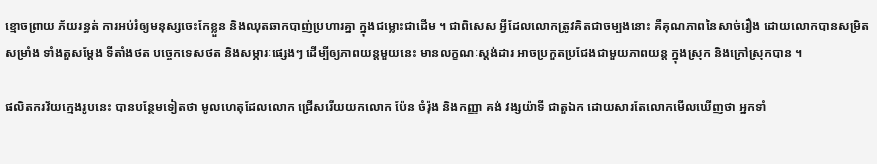ខ្មោចព្រាយ ភ័យរន្ធត់ ការអប់រំឲ្យមនុស្សចេះកែខ្លួន និងឈុតឆាកបាញ់ប្រហារគ្នា ក្នុងជម្លោះជាដើម ។ ជាពិសេស អ្វីដែលលោកត្រូវគិតជាចម្បងនោះ គឺគុណភាពនៃសាច់រឿង ដោយលោកបានសម្រិតសម្រាំង ទាំងតួសម្ដែង ទីតាំងថត បច្ចេកទេសថត និងសម្ភារៈផ្សេងៗ ដើម្បីឲ្យភាពយន្តមួយនេះ មានលក្ខណៈស្ដង់ដារ អាចប្រកួតប្រជែងជាមួយភាពយន្ត ក្នុងស្រុក និងក្រៅស្រុកបាន ។

ផលិតករវ័យក្មេងរូបនេះ បានបន្ថែមទៀតថា មូលហេតុដែលលោក ជ្រើសរើយយកលោក ប៉ែន ចំរ៉ុង និងកញ្ញា គង់ វង្សយ៉ាទី ជាតួឯក ដោយសារតែលោកមើលឃើញថា អ្នកទាំ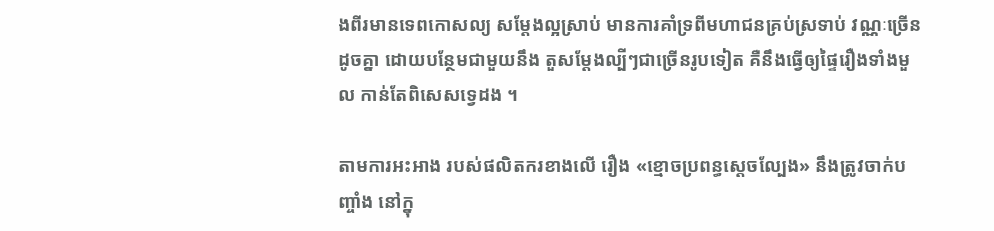ងពីរមានទេពកោសល្យ សម្ដែងល្អស្រាប់ មានការគាំទ្រពីមហាជនគ្រប់ស្រទាប់ វណ្ណៈច្រើនដូចគ្នា ដោយបន្ថែមជាមួយនឹង តួសម្ដែងល្បីៗជាច្រើនរូបទៀត គឺនឹងធ្វើឲ្យផ្ទៃរឿងទាំងមួល កាន់តែពិសេសទ្វេដង ។

តាមការអះអាង របស់ផលិតករខាងលើ រឿង «ខ្មោចប្រពន្ធស្ដេចល្បែង» នឹងត្រូវចាក់បញ្ចាំង នៅក្នុ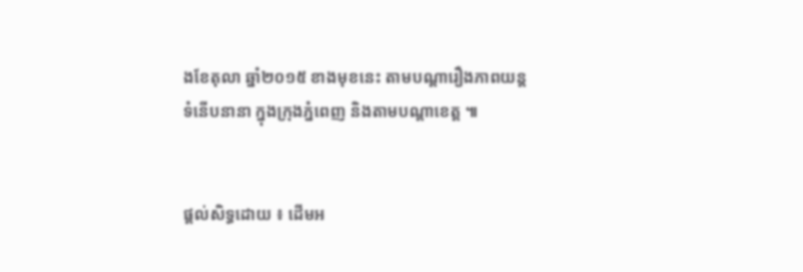ងខែតុលា ឆ្នាំ២០១៥ ខាងមុខនេះ តាមបណ្ដារឿងភាពយន្តទំនើបនានា ក្នុងក្រុងភ្នំពេញ និងតាមបណ្ដាខេត្ត ៕


ផ្តល់សិទ្ធដោយ ៖ ដើមអ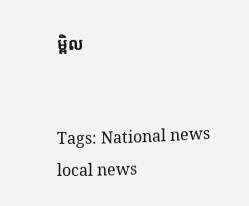ម្ពិល


Tags: National news local news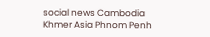social news Cambodia Khmer Asia Phnom Penh